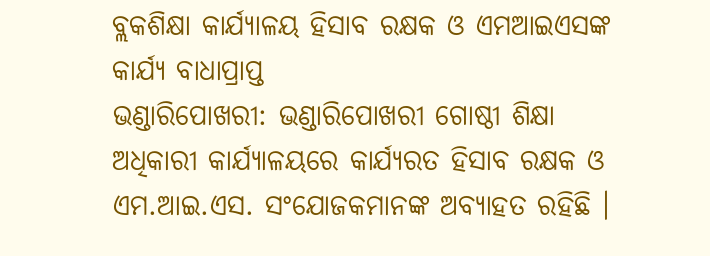ବ୍ଲକଶିକ୍ଷା କାର୍ଯ୍ୟାଳୟ ହିସାବ ରକ୍ଷକ ଓ ଏମଆଇଏସଙ୍କ କାର୍ଯ୍ୟ ବାଧାପ୍ରାପ୍ତ
ଭଣ୍ଡାରିପୋଖରୀ: ଭଣ୍ଡାରିପୋଖରୀ ଗୋଷ୍ଠୀ ଶିକ୍ଷା ଅଧିକାରୀ କାର୍ଯ୍ୟାଳୟରେ କାର୍ଯ୍ୟରତ ହିସାବ ରକ୍ଷକ ଓ ଏମ.ଆଇ.ଏସ. ସଂଯୋଜକମାନଙ୍କ ଅବ୍ୟାହତ ରହିଛି ।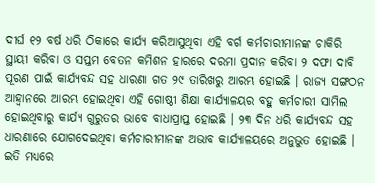ଦୀର୍ଘ ୧୨ ବର୍ଷ ଧରି ଠିକାରେ କାର୍ଯ୍ୟ କରିଆସୁଥିବା ଏହି ବର୍ଗ କର୍ମଚାରୀମାନଙ୍କ ଚାକିରି ସ୍ଥାୟୀ କରିବା ଓ ସପ୍ତମ ବେତନ କମିଶନ ହାରରେ ଦରମା ପ୍ରଦାନ କରିବା ୨ ଦଫା ଦାବି ପୂରଣ ପାଇଁ କାର୍ଯ୍ୟବନ୍ଦ ସହ ଧାରଣା ଗତ ୨୯ ତାରିଖରୁ ଆରମ୍ଭ ହୋଇଛି । ରାଜ୍ୟ ସଙ୍ଗଠନ ଆହ୍ୱାନରେ ଆରମ୍ଭ ହୋଇଥିବା ଏହି ଗୋଷ୍ଠୀ ଶିକ୍ଷା କାର୍ଯ୍ୟାଳୟର ବହୁ କର୍ମଚାରୀ ସାମିଲ ହୋଇଥିବାରୁ କାର୍ଯ୍ୟ ଗୁରୁତର ଭାବେ ବାଧାପ୍ରାପ୍ତ ହୋଇଛି । ୨୩ ଦିନ ଧରି କାର୍ଯ୍ୟବନ୍ଦ ସହ ଧାରଣାରେ ଯୋଗଦେଇଥିବା କର୍ମଚାରୀମାନଙ୍କ ଅଭାବ କାର୍ଯ୍ୟାଳୟରେ ଅନୁଭୁତ ହୋଇଛି । ଇତି ମଧ୍ୟରେ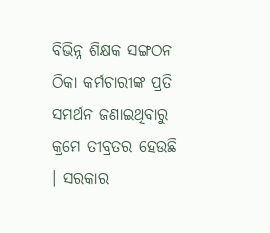ବିଭିନ୍ନ ଶିକ୍ଷକ ସଙ୍ଗଠନ ଠିକା କର୍ମଚାରୀଙ୍କ ପ୍ରତି ସମର୍ଥନ ଜଣାଇଥିବାରୁ କ୍ରମେ ତୀବ୍ରତର ହେଉଛି । ସରକାର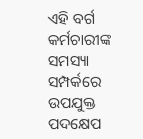ଏହି ବର୍ଗ କର୍ମଚାରୀଙ୍କ ସମସ୍ୟା ସମ୍ପର୍କରେ ଉପଯୁକ୍ତ ପଦକ୍ଷେପ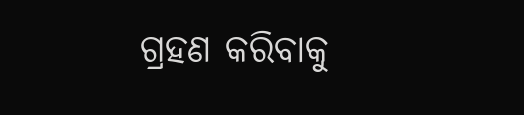ଗ୍ରହଣ କରିବାକୁ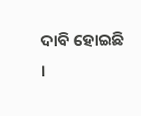ଦାବି ହୋଇଛି ।